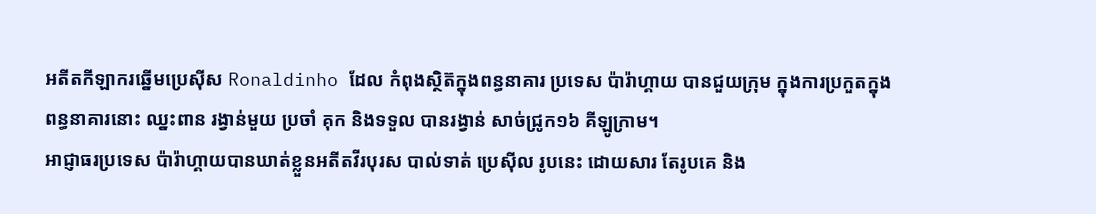អតីតកីឡាករឆ្នើមប្រេស៊ីស Ronaldinho ដែល កំពុងស្ថិត៊ក្នុងពន្ធនាគារ ប្រទេស ប៉ារ៉ាហ្គាយ បានជួយក្រុម ក្នុងការប្រកួតក្នុងពន្ធនាគារនោះ ឈ្នះពាន រង្វាន់មួយ ប្រចាំ គុក និងទទួល បានរង្វាន់ សាច់ជ្រូក១៦ គីឡូក្រាម។
អាជ្ញាធរប្រទេស ប៉ារ៉ាហ្គាយបានឃាត់ខ្លួនអតីតវីរបុរស បាល់ទាត់ ប្រេស៊ីល រូបនេះ ដោយសារ តែរូបគេ និង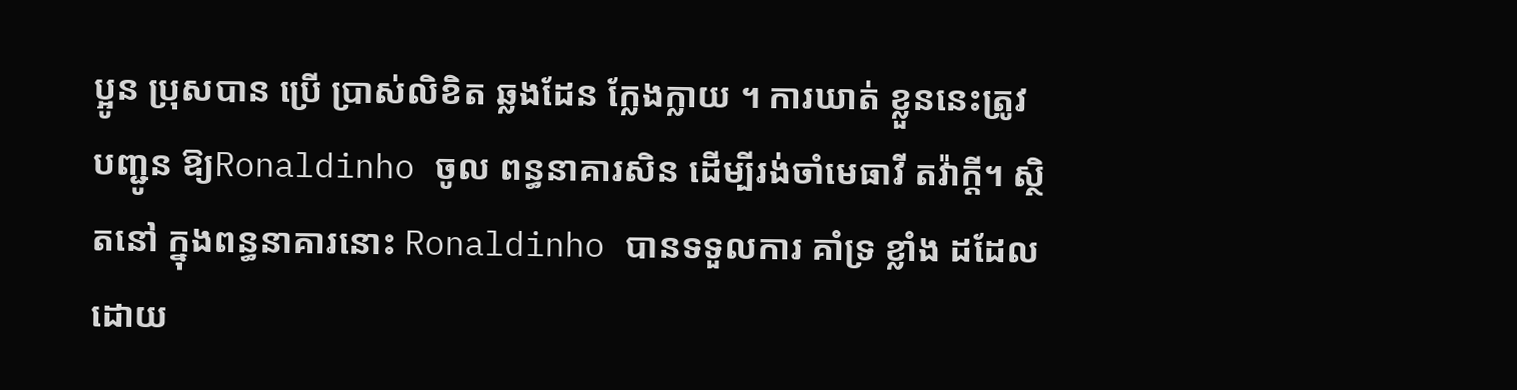ប្អូន ប្រុសបាន ប្រើ ប្រាស់លិខិត ឆ្លងដែន ក្លែងក្លាយ ។ ការឃាត់ ខ្លួននេះត្រូវ បញ្ជូន ឱ្យRonaldinho ចូល ពន្ធនាគារសិន ដើម្បីរង់ចាំមេធាវី តវ៉ាក្ដី។ ស្ថិតនៅ ក្នុងពន្ធនាគារនោះ Ronaldinho បានទទួលការ គាំទ្រ ខ្លាំង ដដែល ដោយ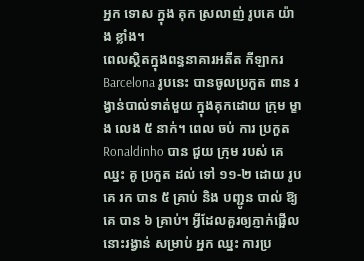អ្នក ទោស ក្នុង គុក ស្រលាញ់ រូបគេ យ៉ាង ខ្លាំង។
ពេលស្ថិតក្នុងពន្ធនាគារអតីត កីឡាករ Barcelona រូបនេះ បានចូលប្រកួត ពាន រង្វាន់បាល់ទាត់មួយ ក្នុងគុកដោយ ក្រុម ម្ខាង លេង ៥ នាក់។ ពេល ចប់ ការ ប្រកួត Ronaldinho បាន ជួយ ក្រុម របស់ គេ ឈ្នះ គូ ប្រកួត ដល់ ទៅ ១១-២ ដោយ រូបគេ រក បាន ៥ គ្រាប់ និង បញ្ជូន បាល់ ឱ្យ គេ បាន ៦ គ្រាប់។ អ្វីដែលគួរឲ្យភ្ញាក់ផ្អើលនោះរង្វាន់ សម្រាប់ អ្នក ឈ្នះ ការប្រ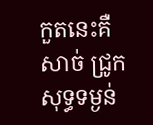កួតនេះគឺសាច់ ជ្រូក សុទ្ធទម្ងន់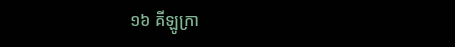១៦ គីឡូក្រា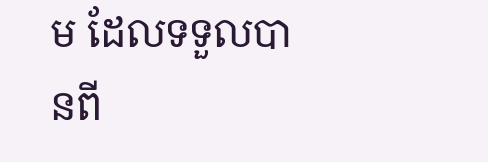ម ដែលទទួលបានពី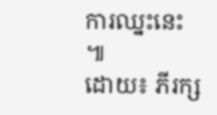ការឈ្នះនេះ ៕
ដោយ៖ ភីរក្ស